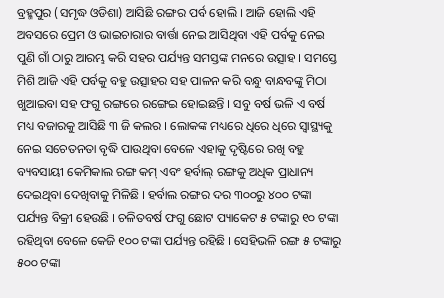ବ୍ରହ୍ମପୁର (ସମୃଦ୍ଧ ଓଡିଶା) ଆସିଛି ରଙ୍ଗର ପର୍ବ ହୋଲି । ଆଜି ହୋଲି ଏହି ଅବସରେ ପ୍ରେମ ଓ ଭାଇଚାରାର ବାର୍ତ୍ତା ନେଇ ଆସିଥିବା ଏହି ପର୍ବକୁ ନେଇ ପୁଣି ଗାଁ ଠାରୁ ଆରମ୍ଭ କରି ସହର ପର୍ଯ୍ୟନ୍ତ ସମସ୍ତଙ୍କ ମନରେ ଉତ୍ସାହ । ସମସ୍ତେ ମିଶି ଆଜି ଏହି ପର୍ବକୁ ବହୁ ଉତ୍ସାହର ସହ ପାଳନ କରି ବନ୍ଧୁ ବାନ୍ଧବଙ୍କୁ ମିଠା ଖୁଆଇବା ସହ ଫଗୁ ରଙ୍ଗରେ ରଙ୍ଗେଇ ହୋଇଛନ୍ତି । ସବୁ ବର୍ଷ ଭଳି ଏ ବର୍ଷ ମଧ୍ୟ ବଜାରକୁ ଆସିଛି ୩ ଜି କଲର । ଲୋକଙ୍କ ମଧ୍ୟରେ ଧିରେ ଧିରେ ସ୍ୱାସ୍ଥ୍ୟକୁ ନେଇ ସଚେତନତା ବୃଦ୍ଧି ପାଉଥିବା ବେଳେ ଏହାକୁ ଦୃଷ୍ଟିରେ ରଖି ବହୁ ବ୍ୟବସାୟୀ କେମିକାଲ ରଙ୍ଗ କମ୍ ଏବଂ ହର୍ବାଲ୍ ରଙ୍ଗକୁ ଅଧିକ ପ୍ରାଧାନ୍ୟ ଦେଇଥିବା ଦେଖିବାକୁ ମିଳିଛି । ହର୍ବାଲ ରଙ୍ଗର ଦର ୩୦୦ରୁ ୪୦୦ ଟଙ୍କା ପର୍ଯ୍ୟନ୍ତ ବିକ୍ରୀ ହେଉଛି । ଚଳିତବର୍ଷ ଫଗୁ ଛୋଟ ପ୍ୟାକେଟ ୫ ଟଙ୍କାରୁ ୧୦ ଟଙ୍କା ରହିଥିବା ବେଳେ କେଜି ୧୦୦ ଟଙ୍କା ପର୍ଯ୍ୟନ୍ତ ରହିଛି । ସେହିଭଳି ରଙ୍ଗ ୫ ଟଙ୍କାରୁ ୫୦୦ ଟଙ୍କା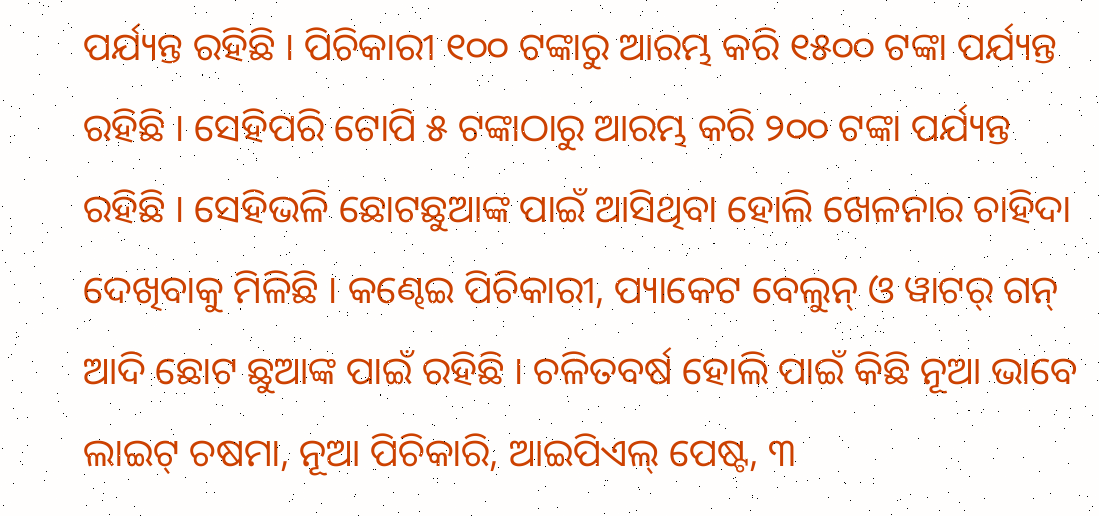ପର୍ଯ୍ୟନ୍ତ ରହିଛି । ପିଚିକାରୀ ୧୦୦ ଟଙ୍କାରୁ ଆରମ୍ଭ କରି ୧୫୦୦ ଟଙ୍କା ପର୍ଯ୍ୟନ୍ତ ରହିଛି । ସେହିପରି ଟୋପି ୫ ଟଙ୍କାଠାରୁ ଆରମ୍ଭ କରି ୨୦୦ ଟଙ୍କା ପର୍ଯ୍ୟନ୍ତ ରହିଛି । ସେହିଭଳି ଛୋଟଛୁଆଙ୍କ ପାଇଁ ଆସିଥିବା ହୋଲି ଖେଳନାର ଚାହିଦା ଦେଖିବାକୁ ମିଳିଛି । କଣ୍ଢେଇ ପିଚିକାରୀ, ପ୍ୟାକେଟ ବେଲୁନ୍ ଓ ୱାଟର୍ ଗନ୍ ଆଦି ଛୋଟ ଛୁଆଙ୍କ ପାଇଁ ରହିଛି । ଚଳିତବର୍ଷ ହୋଲି ପାଇଁ କିଛି ନୂଆ ଭାବେ ଲାଇଟ୍ ଚଷମା, ନୂଆ ପିଚିକାରି, ଆଇପିଏଲ୍ ପେଷ୍ଟ, ୩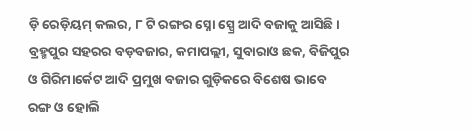ଡ଼ି ରେଡ଼ିୟମ୍ କଲର, ୮ ଟି ରଙ୍ଗର ସ୍ନୋ ସ୍ପ୍ରେ ଆଦି ବଜାକୁ ଆସିଛି । ବ୍ରହ୍ମପୁର ସହରର ବଡ଼ବଜାର, କମାପଲ୍ଲୀ, ସୁବାରାଓ ଛକ, ବିଜିପୁର ଓ ଗିରିମାର୍କେଟ ଆଦି ପ୍ରମୁଖ ବଜାର ଗୁଡ଼ିକରେ ବିଶେଷ ଭାବେ ରଙ୍ଗ ଓ ହୋଲି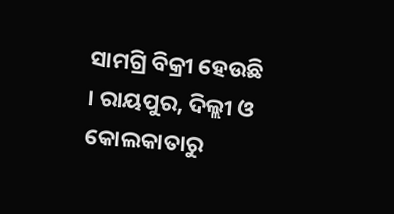ସାମଗ୍ରି ବିକ୍ରୀ ହେଉଛି । ରାୟପୁର, ଦିଲ୍ଲୀ ଓ କୋଲକାତାରୁ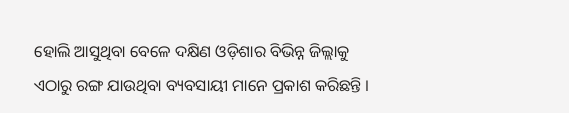ହୋଲି ଆସୁଥିବା ବେଳେ ଦକ୍ଷିଣ ଓଡ଼ିଶାର ବିଭିନ୍ନ ଜିଲ୍ଲାକୁ ଏଠାରୁ ରଙ୍ଗ ଯାଉଥିବା ବ୍ୟବସାୟୀ ମାନେ ପ୍ରକାଶ କରିଛନ୍ତି ।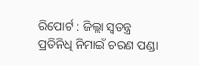ରିପୋର୍ଟ : ଜିଲ୍ଲା ସ୍ୱତନ୍ତ୍ର ପ୍ରତିନିଧି ନିମାଇଁ ଚରଣ ପଣ୍ଡା